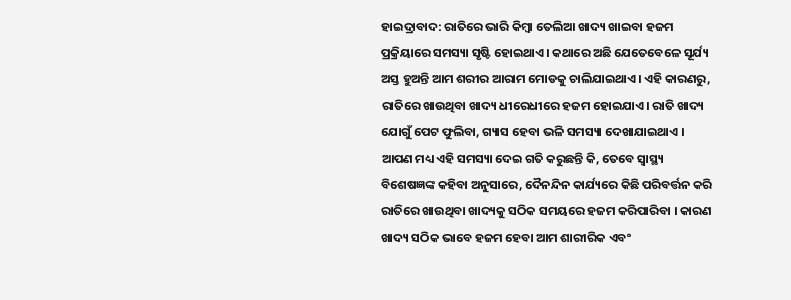ହାଇଦ୍ରାବାଦ: ରାତିରେ ଭାରି କିମ୍ବା ତେଲିଆ ଖାଦ୍ୟ ଖାଇବା ହଜମ ପ୍ରକ୍ରିୟାରେ ସମସ୍ୟା ସୃଷ୍ଟି ହୋଇଥାଏ। କଥାରେ ଅଛି ଯେତେବେଳେ ସୂର୍ଯ୍ୟ ଅସ୍ତ ହୁଅନ୍ତି ଆମ ଶରୀର ଆରାମ ମୋଡକୁ ଚାଲିଯାଇଥାଏ। ଏହି କାରଣରୁ, ରାତିରେ ଖାଉଥିବା ଖାଦ୍ୟ ଧୀରେଧୀରେ ହଜମ ହୋଇଯାଏ। ରାତି ଖାଦ୍ୟ ଯୋଗୁଁ ପେଟ ଫୁଲିବା, ଗ୍ୟାସ ହେବା ଭଳି ସମସ୍ୟା ଦେଖାଯାଇଥାଏ । ଆପଣ ମଧ୍ୟ ଏହି ସମସ୍ୟା ଦେଇ ଗତି କରୁଛନ୍ତି କି, ତେବେ ସ୍ବାସ୍ଥ୍ୟ ବିଶେଷଜ୍ଞଙ୍କ କହିବା ଅନୁସାରେ, ଦୈନନ୍ଦିନ କାର୍ଯ୍ୟରେ କିଛି ପରିବର୍ତ୍ତନ କରି ରାତିରେ ଖାଉଥିବା ଖାଦ୍ୟକୁ ସଠିକ ସମୟରେ ହଜମ କରିପାରିବା । କାରଣ ଖାଦ୍ୟ ସଠିକ ଭାବେ ହଜମ ହେବା ଆମ ଶାରୀରିକ ଏବଂ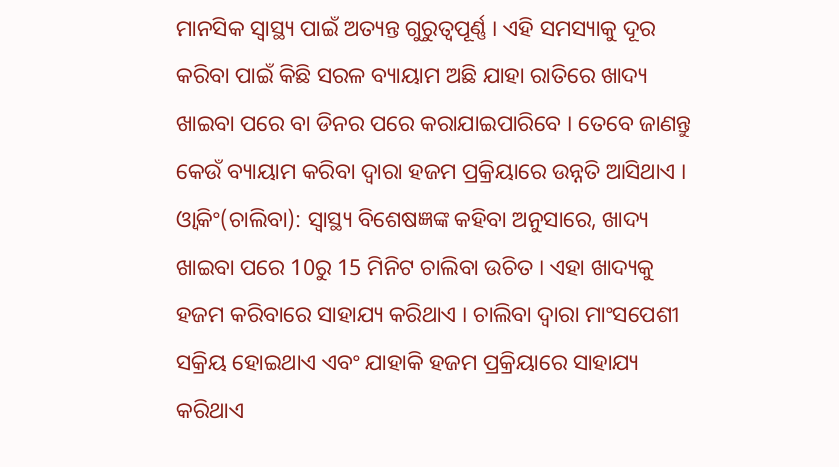ମାନସିକ ସ୍ୱାସ୍ଥ୍ୟ ପାଇଁ ଅତ୍ୟନ୍ତ ଗୁରୁତ୍ୱପୂର୍ଣ୍ଣ । ଏହି ସମସ୍ୟାକୁ ଦୂର କରିବା ପାଇଁ କିଛି ସରଳ ବ୍ୟାୟାମ ଅଛି ଯାହା ରାତିରେ ଖାଦ୍ୟ ଖାଇବା ପରେ ବା ଡିନର ପରେ କରାଯାଇପାରିବେ । ତେବେ ଜାଣନ୍ତୁ କେଉଁ ବ୍ୟାୟାମ କରିବା ଦ୍ବାରା ହଜମ ପ୍ରକ୍ରିୟାରେ ଉନ୍ନତି ଆସିଥାଏ ।
ଓ୍ବାକିଂ(ଚାଲିବା): ସ୍ବାସ୍ଥ୍ୟ ବିଶେଷଜ୍ଞଙ୍କ କହିବା ଅନୁସାରେ, ଖାଦ୍ୟ ଖାଇବା ପରେ 10ରୁ 15 ମିନିଟ ଚାଲିବା ଉଚିତ । ଏହା ଖାଦ୍ୟକୁ ହଜମ କରିବାରେ ସାହାଯ୍ୟ କରିଥାଏ । ଚାଲିବା ଦ୍ବାରା ମାଂସପେଶୀ ସକ୍ରିୟ ହୋଇଥାଏ ଏବଂ ଯାହାକି ହଜମ ପ୍ରକ୍ରିୟାରେ ସାହାଯ୍ୟ କରିଥାଏ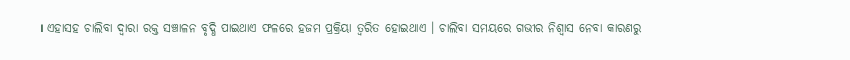। ଏହାସହ ଚାଲିବା ଦ୍ବାରା ରକ୍ତ ସଞ୍ଚାଳନ ବୃଦ୍ଧି ପାଇଥାଏ ଫଳରେ ହଜମ ପ୍ରକ୍ରିୟା ତ୍ୱରିତ ହୋଇଥାଏ । ଚାଲିବା ସମୟରେ ଗଭୀର ନିଶ୍ବାସ ନେବା କାରଣରୁ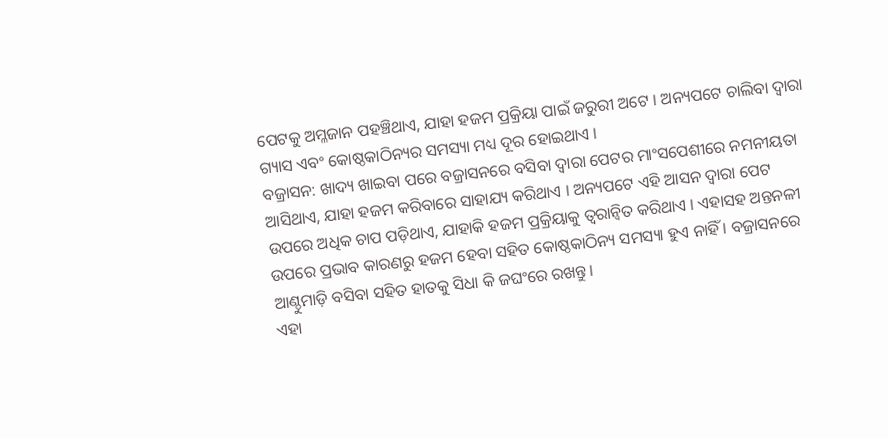ପେଟକୁ ଅମ୍ଳଜାନ ପହଞ୍ଚିଥାଏ, ଯାହା ହଜମ ପ୍ରକ୍ରିୟା ପାଇଁ ଜରୁରୀ ଅଟେ । ଅନ୍ୟପଟେ ଚାଲିବା ଦ୍ୱାରା ଗ୍ୟାସ ଏବଂ କୋଷ୍ଠକାଠିନ୍ୟର ସମସ୍ୟା ମଧ୍ୟ ଦୂର ହୋଇଥାଏ ।
ବଜ୍ରାସନ: ଖାଦ୍ୟ ଖାଇବା ପରେ ବଜ୍ରାସନରେ ବସିବା ଦ୍ବାରା ପେଟର ମାଂସପେଶୀରେ ନମନୀୟତା ଆସିଥାଏ, ଯାହା ହଜମ କରିବାରେ ସାହାଯ୍ୟ କରିଥାଏ । ଅନ୍ୟପଟେ ଏହି ଆସନ ଦ୍ବାରା ପେଟ ଉପରେ ଅଧିକ ଚାପ ପଡ଼ିଥାଏ, ଯାହାକି ହଜମ ପ୍ରକ୍ରିୟାକୁ ତ୍ବରାନ୍ବିତ କରିଥାଏ । ଏହାସହ ଅନ୍ତନଳୀ ଉପରେ ପ୍ରଭାବ କାରଣରୁ ହଜମ ହେବା ସହିତ କୋଷ୍ଠକାଠିନ୍ୟ ସମସ୍ୟା ହୁଏ ନାହିଁ । ବଜ୍ରାସନରେ ଆଣ୍ଠୁମାଡ଼ି ବସିବା ସହିତ ହାତକୁ ସିଧା କି ଜଘଂରେ ରଖନ୍ତୁ।
ଏହା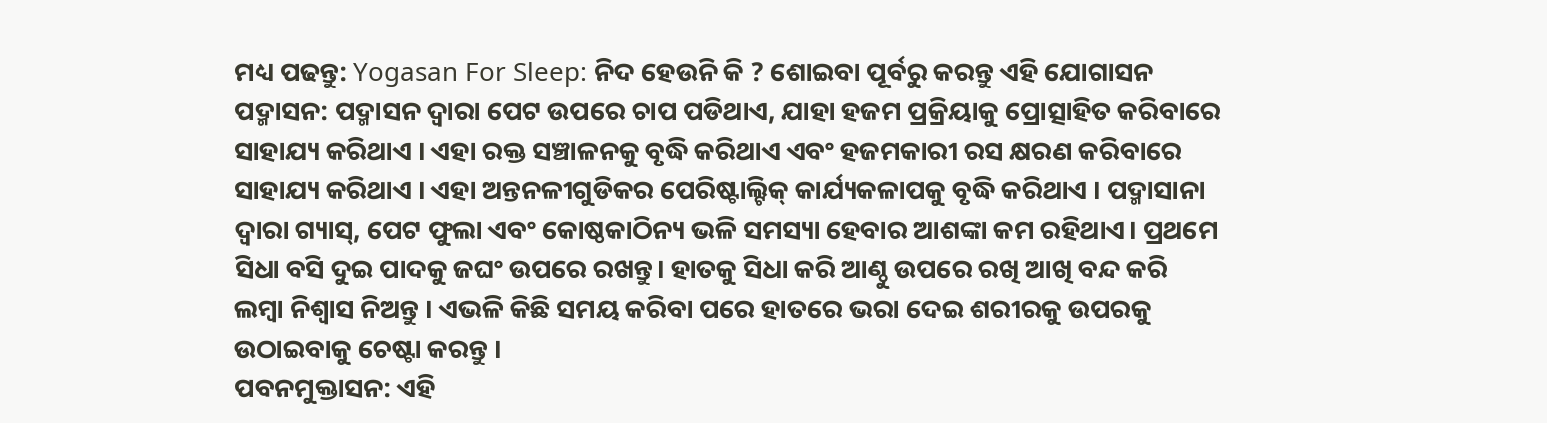ମଧ୍ୟ ପଢନ୍ତୁ: Yogasan For Sleep: ନିଦ ହେଉନି କି ? ଶୋଇବା ପୂର୍ବରୁ କରନ୍ତୁ ଏହି ଯୋଗାସନ
ପଦ୍ମାସନ: ପଦ୍ମାସନ ଦ୍ବାରା ପେଟ ଉପରେ ଚାପ ପଡିଥାଏ, ଯାହା ହଜମ ପ୍ରକ୍ରିୟାକୁ ପ୍ରୋତ୍ସାହିତ କରିବାରେ ସାହାଯ୍ୟ କରିଥାଏ । ଏହା ରକ୍ତ ସଞ୍ଚାଳନକୁ ବୃଦ୍ଧି କରିଥାଏ ଏବଂ ହଜମକାରୀ ରସ କ୍ଷରଣ କରିବାରେ ସାହାଯ୍ୟ କରିଥାଏ । ଏହା ଅନ୍ତନଳୀଗୁଡିକର ପେରିଷ୍ଟାଲ୍ଟିକ୍ କାର୍ଯ୍ୟକଳାପକୁ ବୃଦ୍ଧି କରିଥାଏ । ପଦ୍ମାସାନା ଦ୍ବାରା ଗ୍ୟାସ୍, ପେଟ ଫୁଲା ଏବଂ କୋଷ୍ଠକାଠିନ୍ୟ ଭଳି ସମସ୍ୟା ହେବାର ଆଶଙ୍କା କମ ରହିଥାଏ। ପ୍ରଥମେ ସିଧା ବସି ଦୁଇ ପାଦକୁ ଜଘଂ ଉପରେ ରଖନ୍ତୁ। ହାତକୁ ସିଧା କରି ଆଣ୍ଠୁ ଉପରେ ରଖି ଆଖି ବନ୍ଦ କରି ଲମ୍ବା ନିଶ୍ବାସ ନିଅନ୍ତୁ । ଏଭଳି କିଛି ସମୟ କରିବା ପରେ ହାତରେ ଭରା ଦେଇ ଶରୀରକୁ ଉପରକୁ ଉଠାଇବାକୁ ଚେଷ୍ଟା କରନ୍ତୁ ।
ପବନମୁକ୍ତାସନ: ଏହି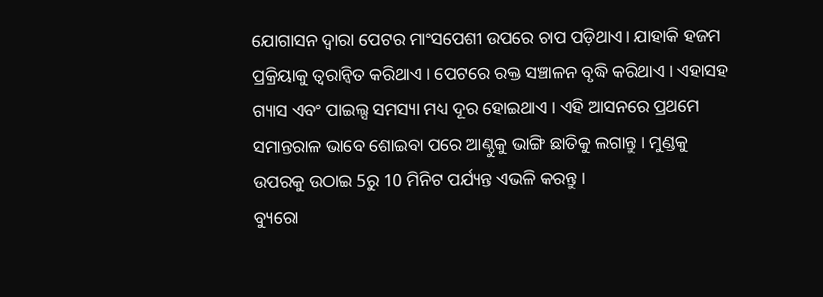ଯୋଗାସନ ଦ୍ବାରା ପେଟର ମାଂସପେଶୀ ଉପରେ ଚାପ ପଡ଼ିଥାଏ। ଯାହାକି ହଜମ ପ୍ରକ୍ରିୟାକୁ ତ୍ବରାନ୍ବିତ କରିଥାଏ । ପେଟରେ ରକ୍ତ ସଞ୍ଚାଳନ ବୃଦ୍ଧି କରିଥାଏ । ଏହାସହ ଗ୍ୟାସ ଏବଂ ପାଇଲ୍ସ ସମସ୍ୟା ମଧ୍ୟ ଦୂର ହୋଇଥାଏ । ଏହି ଆସନରେ ପ୍ରଥମେ ସମାନ୍ତରାଳ ଭାବେ ଶୋଇବା ପରେ ଆଣ୍ଠୁକୁ ଭାଙ୍ଗି ଛାତିକୁ ଲଗାନ୍ତୁ । ମୁଣ୍ଡକୁ ଉପରକୁ ଉଠାଇ 5ରୁ 10 ମିନିଟ ପର୍ଯ୍ୟନ୍ତ ଏଭଳି କରନ୍ତୁ ।
ବ୍ୟୁରୋ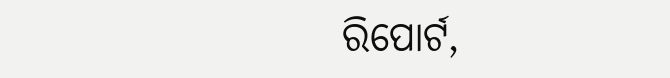ରିପୋର୍ଟ,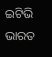ଇଟିଭି ଭାରତ